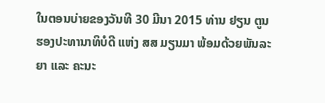ໃນຕອນບ່າຍຂອງວັນທີ 30 ມີນາ 2015 ທ່ານ ຢຽນ ຕູນ ຮອງປະທານາທິບໍດີ ແຫ່ງ ສສ ມຽນມາ ພ້ອມດ້ວຍພັນລະຍາ ແລະ ຄະນະ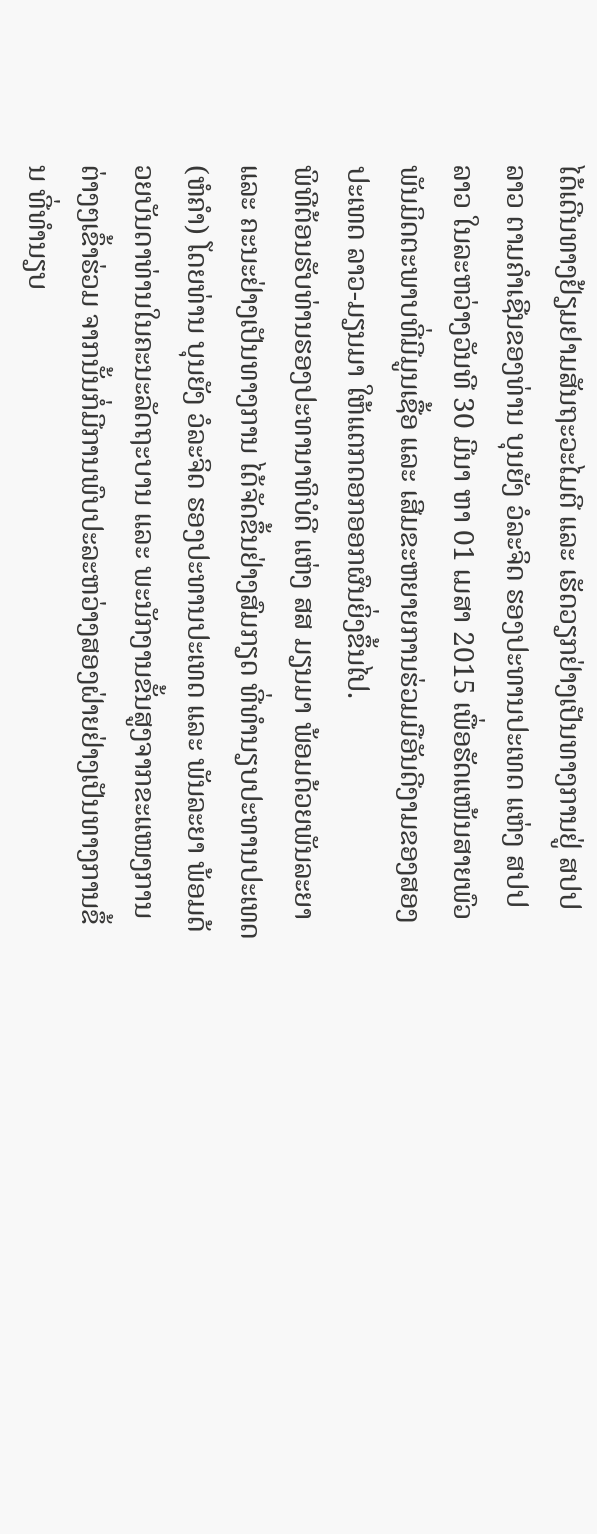ໄດ້ເດີນທາງຢ້ຽມຢາມສັນຖະວະໄມຕີ ແລະ ເຮັດວຽກຢ່າງເປັນທາງການຢູ່ ສປປ ລາວ ຕາມຄຳເຊີນຂອງທ່ານ ບຸນຍັງ ວໍລະຈິດ ຮອງປະທານປະເທດ ແຫ່ງ ສປປ ລາວ ໃນລະຫວ່າງວັນທີ 30 ມີນາ ຫາ 01 ເມສາ 2015 ເພື່ອຮັດແໜ້ນສາຍພົວພັນມິດຕະພາບທີ່ມີມູນເຊື້ອ ແລະ ເສີມຂະຫຍາຍການຮ່ວມມືອັນດີງາມຂອງສອງປະເທດ ລາວ-ມຽນມາ ໃຫ້ແຕກດອກອອກຜົນຍິ່ງຂຶ້ນໄປ.
ພິທີຕ້ອນຮັບທ່ານຮອງປະທານາທິບໍດີ ແຫ່ງ ສສ ມຽນມາ ພ້ອມດ້ວຍພັນລະຍາ ແລະ ຄະນະຢ່າງເປັນທາງການ ໄດ້ຈັດຂຶ້ນຢ່າງສົມກຽດ ທີ່ທຳນຽບປະທານປະເທດ (ຫໍຄຳ) ໂດຍທ່ານ ບຸນຍັງ ວໍລະຈິດ ຮອງປະທານປະເທດ ແລະ ພັນລະຍາ ພ້ອມດ້ວຍບັນດາທ່ານໃນຄະນະລັດຖະບານ ແລະ ພະນັກງານຂັ້ນສູງຈາກຂະແໜງການຕ່າງໆເຂົ້າຮ່ວມ ຈາກນັ້ນກໍ່ມີການພົບປະລະຫວ່າງສອງຝ່າຍຢ່າງເປັນທາງການຂຶ້ນ ທີ່ທຳນຽບ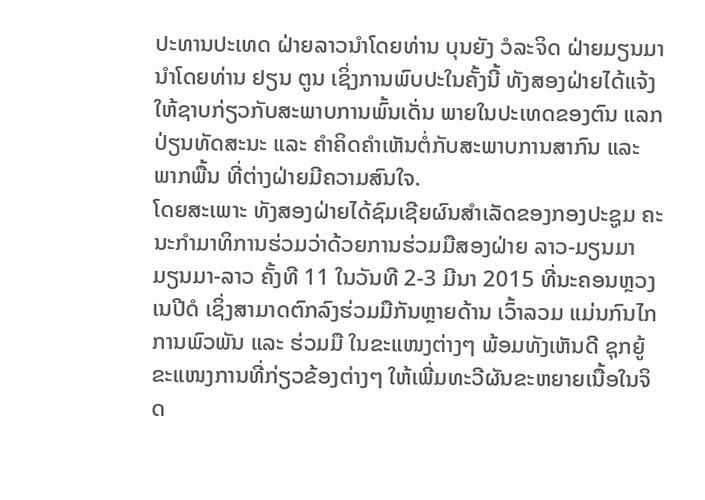ປະທານປະເທດ ຝ່າຍລາວນຳໂດຍທ່ານ ບຸນຍັງ ວໍລະຈິດ ຝ່າຍມຽນມານຳໂດຍທ່ານ ຢຽນ ຕູນ ເຊິ່ງການພົບປະໃນຄັ້ງນີ້ ທັງສອງຝ່າຍໄດ້ແຈ້ງໃຫ້ຊາບກ່ຽວກັບສະພາບການພົ້ນເດັ່ນ ພາຍໃນປະເທດຂອງຕົນ ແລກປ່ຽນທັດສະນະ ແລະ ຄຳຄິດຄຳເຫັນຕໍ່ກັບສະພາບການສາກົນ ແລະ ພາກພື້ນ ທີ່ຕ່າງຝ່າຍມີຄວາມສົນໃຈ.
ໂດຍສະເພາະ ທັງສອງຝ່າຍໄດ້ຊົມເຊີຍຜົນສຳເລັດຂອງກອງປະຊູມ ຄະນະກຳມາທິການຮ່ວມວ່າດ້ວຍການຮ່ວມມືສອງຝ່າຍ ລາວ-ມຽນມາ ມຽນມາ-ລາວ ຄັ້ງທີ 11 ໃນວັນທີ 2-3 ມີນາ 2015 ທີ່ນະຄອນຫຼວງເນປີດໍ ເຊິ່ງສາມາດຕົກລົງຮ່ວມມືກັນຫຼາຍດ້ານ ເວົ້າລວມ ແມ່ນກົນໄກການພົວພັນ ແລະ ຮ່ວມມື ໃນຂະແໜງຕ່າງໆ ພ້ອມທັງເຫັນດີ ຊຸກຍູ້ຂະແໜງການທີ່ກ່ຽວຂ້ອງຕ່າງໆ ໃຫ້ເພີ່ມທະວີຜັນຂະຫຍາຍເນື້ອໃນຈິດ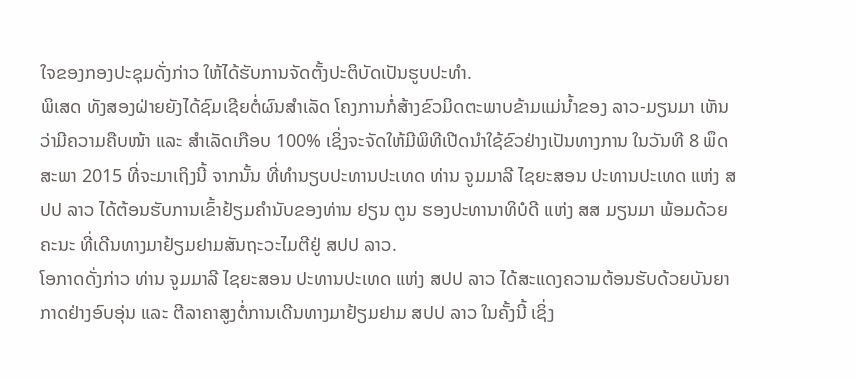ໃຈຂອງກອງປະຊຸມດັ່ງກ່າວ ໃຫ້ໄດ້ຮັບການຈັດຕັ້ງປະຕິບັດເປັນຮູບປະທຳ.
ພິເສດ ທັງສອງຝ່າຍຍັງໄດ້ຊົມເຊີຍຕໍ່ຜົນສຳເລັດ ໂຄງການກໍ່ສ້າງຂົວມິດຕະພາບຂ້າມແມ່ນ້ຳຂອງ ລາວ-ມຽນມາ ເຫັນວ່າມີຄວາມຄືບໜ້າ ແລະ ສຳເລັດເກືອບ 100% ເຊິ່ງຈະຈັດໃຫ້ມີພິທີເປີດນຳໃຊ້ຂົວຢ່າງເປັນທາງການ ໃນວັນທີ 8 ພຶດສະພາ 2015 ທີ່ຈະມາເຖິງນີ້ ຈາກນັ້ນ ທີ່ທຳນຽບປະທານປະເທດ ທ່ານ ຈູມມາລີ ໄຊຍະສອນ ປະທານປະເທດ ແຫ່ງ ສປປ ລາວ ໄດ້ຕ້ອນຮັບການເຂົ້າຢ້ຽມຄຳນັບຂອງທ່ານ ຢຽນ ຕູນ ຮອງປະທານາທິບໍດີ ແຫ່ງ ສສ ມຽນມາ ພ້ອມດ້ວຍຄະນະ ທີ່ເດີນທາງມາຢ້ຽມຢາມສັນຖະວະໄມຕີຢູ່ ສປປ ລາວ.
ໂອກາດດັ່ງກ່າວ ທ່ານ ຈູມມາລີ ໄຊຍະສອນ ປະທານປະເທດ ແຫ່ງ ສປປ ລາວ ໄດ້ສະແດງຄວາມຕ້ອນຮັບດ້ວຍບັນຍາກາດຢ່າງອົບອຸ່ນ ແລະ ຕີລາຄາສູງຕໍ່ການເດີນທາງມາຢ້ຽມຢາມ ສປປ ລາວ ໃນຄັ້ງນີ້ ເຊິ່ງ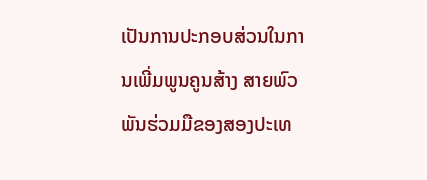ເປັນການປະກອບສ່ວນໃນການເພີ່ມພູນຄູນສ້າງ ສາຍພົວພັນຮ່ວມມືຂອງສອງປະເທ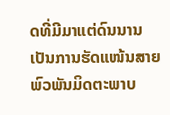ດທີ່ມີມາແຕ່ດົນນານ ເປັນການຮັດແໜ້ນສາຍພົວພັນມິດຕະພາບ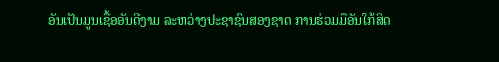ອັນເປັນມູນເຊື້ອອັນດີງາມ ລະຫວ່າງປະຊາຊົນສອງຊາດ ການຮ່ວມມືອັນໃກ້ສິດ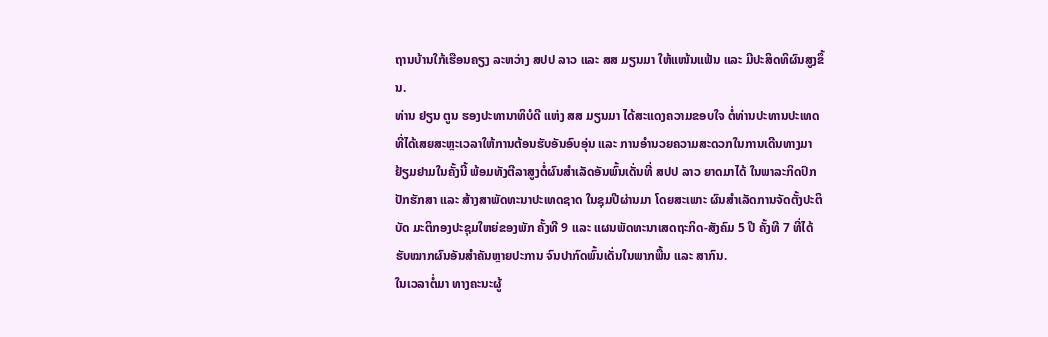ຖານບ້ານໃກ້ເຮືອນຄຽງ ລະຫວ່າງ ສປປ ລາວ ແລະ ສສ ມຽນມາ ໃຫ້ແໜ້ນແຟ້ນ ແລະ ມີປະສິດທິຜົນສູງຂຶ້ນ.
ທ່ານ ຢຽນ ຕູນ ຮອງປະທານາທິບໍດີ ແຫ່ງ ສສ ມຽນມາ ໄດ້ສະແດງຄວາມຂອບໃຈ ຕໍ່ທ່ານປະທານປະເທດ ທີ່ໄດ້ເສຍສະຫຼະເວລາໃຫ້ການຕ້ອນຮັບອັນອົບອຸ່ນ ແລະ ການອຳນວຍຄວາມສະດວກໃນການເດີນທາງມາຢ້ຽມຢາມໃນຄັ້ງນີ້ ພ້ອມທັງຕີລາສູງຕໍ່ຜົນສຳເລັດອັນພົ້ນເດັ່ນທີ່ ສປປ ລາວ ຍາດມາໄດ້ ໃນພາລະກິດປົກປັກຮັກສາ ແລະ ສ້າງສາພັດທະນາປະເທດຊາດ ໃນຊຸມປີຜ່ານມາ ໂດຍສະເພາະ ຜົນສຳເລັດການຈັດຕັ້ງປະຕິບັດ ມະຕິກອງປະຊຸມໃຫຍ່ຂອງພັກ ຄັ້ງທີ 9 ແລະ ແຜນພັດທະນາເສດຖະກິດ-ສັງຄົມ 5 ປີ ຄັ້ງທີ 7 ທີ່ໄດ້ຮັບໝາກຜົນອັນສຳຄັນຫຼາຍປະການ ຈົນປາກົດພົ້ນເດັ່ນໃນພາກພື້ນ ແລະ ສາກົນ.
ໃນເວລາຕໍ່ມາ ທາງຄະນະຜູ້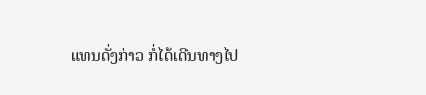ແທນດັ່ງກ່າວ ກໍ່ໄດ້ເດີນທາງໄປ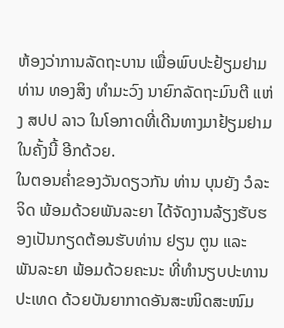ຫ້ອງວ່າການລັດຖະບານ ເພື່ອພົບປະຢ້ຽມຢາມ ທ່ານ ທອງສິງ ທຳມະວົງ ນາຍົກລັດຖະມົນຕີ ແຫ່ງ ສປປ ລາວ ໃນໂອກາດທີ່ເດີນທາງມາຢ້ຽມຢາມໃນຄັ້ງນີ້ ອີກດ້ວຍ.
ໃນຕອນຄ່ຳຂອງວັນດຽວກັນ ທ່ານ ບຸນຍັງ ວໍລະຈິດ ພ້ອມດ້ວຍພັນລະຍາ ໄດ້ຈັດງານລ້ຽງຮັບຮອງເປັນກຽດຕ້ອນຮັບທ່ານ ຢຽນ ຕູນ ແລະ ພັນລະຍາ ພ້ອມດ້ວຍຄະນະ ທີ່ທຳນຽບປະທານປະເທດ ດ້ວຍບັນຍາກາດອັນສະໜິດສະໜົມ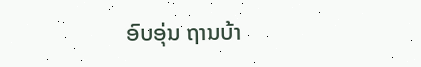ອົບອຸ່ນ ຖານບ້າ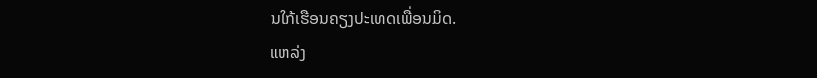ນໃກ້ເຮືອນຄຽງປະເທດເພື່ອນມິດ.
ແຫລ່ງ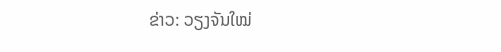ຂ່າວ: ວຽງຈັນໃໝ່